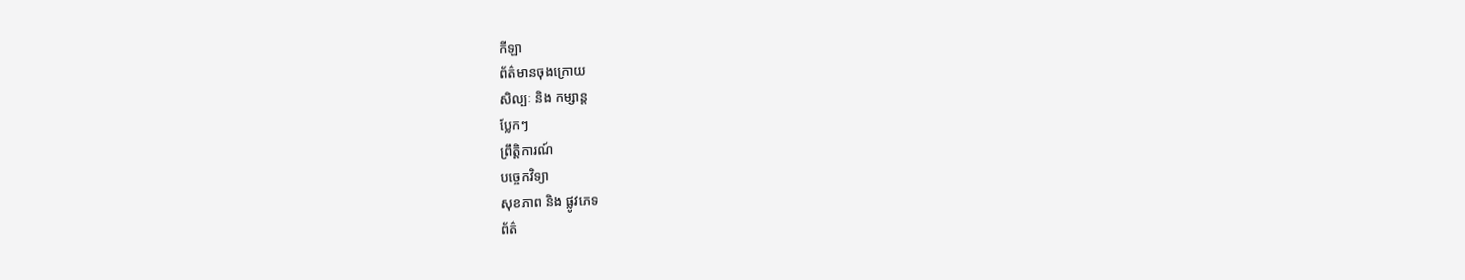កីឡា
ព័ត៌មានចុងក្រោយ
សិល្បៈ និង កម្សាន្ត
ប្លែកៗ
ព្រឹត្តិការណ៍
បច្ចេកវិទ្យា
សុខភាព និង ផ្លូវភេទ
ព័ត៌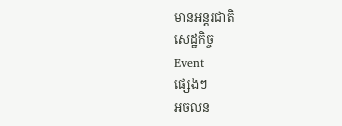មានអន្តរជាតិ
សេដ្ឋកិច្ច
Event
ផ្សេងៗ
អចលន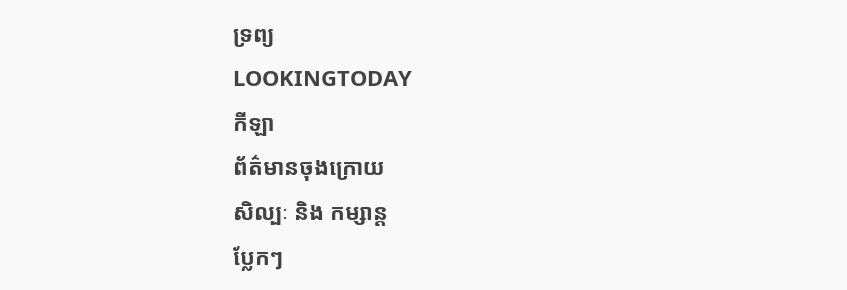ទ្រព្យ
LOOKINGTODAY
កីឡា
ព័ត៌មានចុងក្រោយ
សិល្បៈ និង កម្សាន្ត
ប្លែកៗ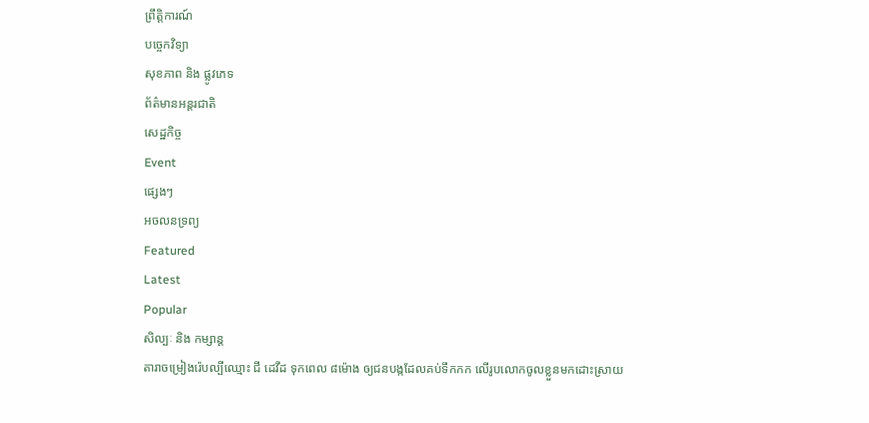ព្រឹត្តិការណ៍
បច្ចេកវិទ្យា
សុខភាព និង ផ្លូវភេទ
ព័ត៌មានអន្តរជាតិ
សេដ្ឋកិច្ច
Event
ផ្សេងៗ
អចលនទ្រព្យ
Featured
Latest
Popular
សិល្បៈ និង កម្សាន្ត
តារាចម្រៀងរ៉េបល្បីឈ្មោះ ជី ដេវីដ ទុកពេល ៨ម៉ោង ឲ្យជនបង្កដែលគប់ទឹកកក លើរូបលោកចូលខ្លួនមកដោះស្រាយ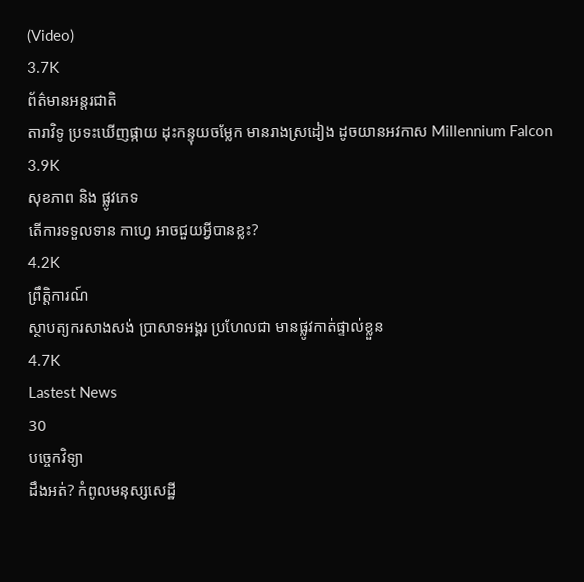(Video)
3.7K
ព័ត៌មានអន្តរជាតិ
តារាវិទូ ប្រទះឃើញផ្កាយ ដុះកន្ទុយចម្លែក មានរាងស្រដៀង ដូចយានអវកាស Millennium Falcon
3.9K
សុខភាព និង ផ្លូវភេទ
តើការទទួលទាន កាហ្វេ អាចជួយអ្វីបានខ្លះ?
4.2K
ព្រឹត្តិការណ៍
ស្ថាបត្យករសាងសង់ ប្រាសាទអង្គរ ប្រហែលជា មានផ្លូវកាត់ផ្ទាល់ខ្លួន
4.7K
Lastest News
30
បច្ចេកវិទ្យា
ដឹងអត់? កំពូលមនុស្សសេដ្ឋី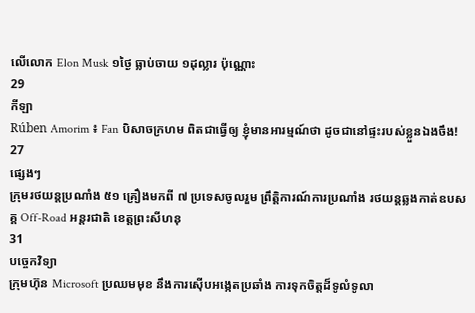លើលោក Elon Musk ១ថ្ងៃ ធ្លាប់ចាយ ១ដុល្លារ ប៉ុណ្ណោះ
29
កីឡា
Rúben Amorim ៖ Fan បិសាចក្រហម ពិតជាធ្វើឲ្យ ខ្ញុំមានអារម្មណ៍ថា ដូចជានៅផ្ទះរបស់ខ្លួនឯងចឹង!
27
ផ្សេងៗ
ក្រុមរថយន្តប្រណាំង ៥១ គ្រឿងមកពី ៧ ប្រទេសចូលរួម ព្រឹត្តិការណ៍ការប្រណាំង រថយន្តឆ្លងកាត់ឧបសគ្គ Off-Road អន្តរជាតិ ខេត្តព្រះសីហនុ
31
បច្ចេកវិទ្យា
ក្រុមហ៊ុន Microsoft ប្រឈមមុខ នឹងការស៊ើបអង្កេតប្រឆាំង ការទុកចិត្តដ៏ទូលំទូលា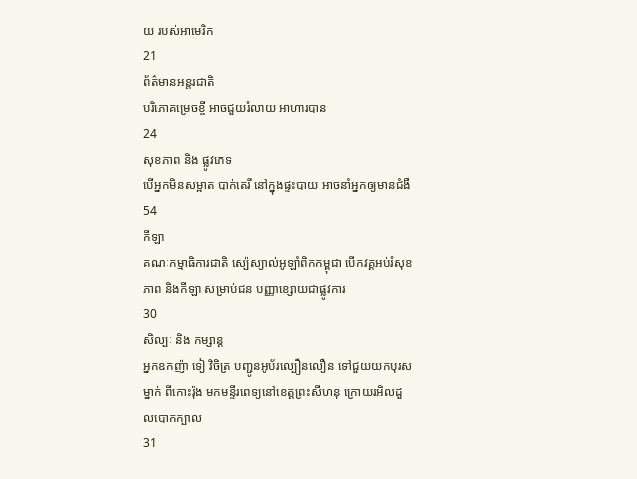យ របស់អាមេរិក
21
ព័ត៌មានអន្តរជាតិ
បរិភោគម្រេចខ្ចី អាចជួយរំលាយ អាហារបាន
24
សុខភាព និង ផ្លូវភេទ
បើអ្នកមិនសម្អាត បាក់តេរី នៅក្នុងផ្ទះបាយ អាចនាំអ្នកឲ្យមានជំងឺ
54
កីឡា
គណៈកម្មាធិការជាតិ ស្ប៉េស្យាល់អូឡាំពិកកម្ពុជា បើកវគ្គអប់រំសុខភាព និងកីឡា សម្រាប់ជន បញ្ញាខ្សោយជាផ្លូវការ
30
សិល្បៈ និង កម្សាន្ត
អ្នកឧកញ៉ា ទៀ វិចិត្រ បញ្ជូនអូប័រល្បឿនលឿន ទៅជួយយកបុរសម្នាក់ ពីកោះរ៉ុង មកមន្ទីរពេទ្យនៅខេត្តព្រះសីហនុ ក្រោយរអិលដួលបោកក្បាល
31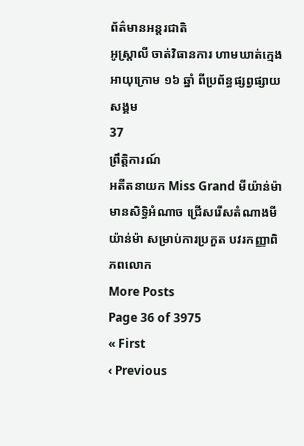ព័ត៌មានអន្តរជាតិ
អូស្ត្រាលី ចាត់វិធានការ ហាមឃាត់ក្មេង អាយុក្រោម ១៦ ឆ្នាំ ពីប្រព័ន្ធផ្សព្វផ្សាយសង្គម
37
ព្រឹត្តិការណ៍
អតីតនាយក Miss Grand មីយ៉ាន់ម៉ា មានសិទ្ធិអំណាច ជ្រើសរើសតំណាងមីយ៉ាន់ម៉ា សម្រាប់ការប្រកួត បវរកញ្ញាពិភពលោក
More Posts
Page 36 of 3975
« First
‹ Previous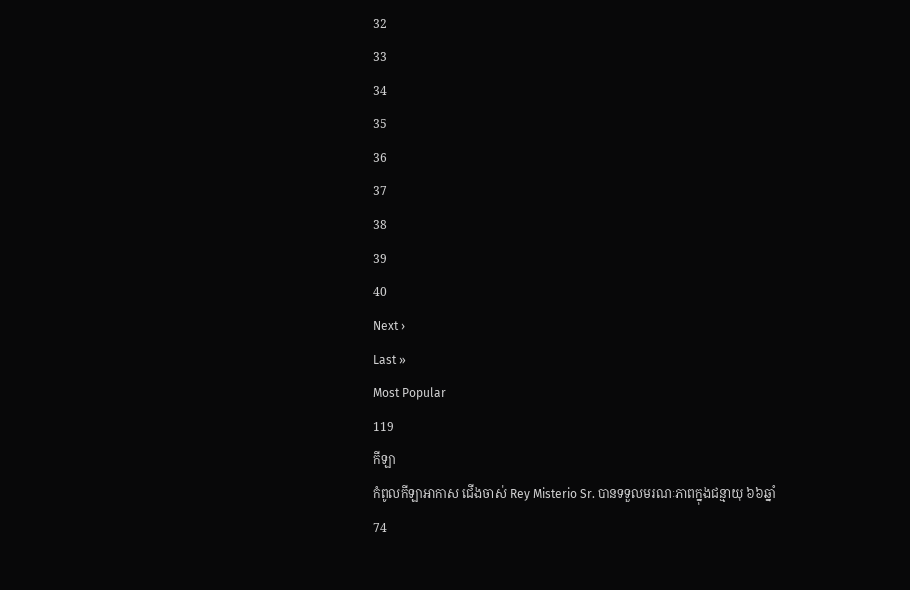32
33
34
35
36
37
38
39
40
Next ›
Last »
Most Popular
119
កីឡា
កំពូលកីឡាអាកាស ជើងចាស់ Rey Misterio Sr. បានទទួលមរណៈភាពក្នុងជន្មាយុ ៦៦ឆ្នាំ
74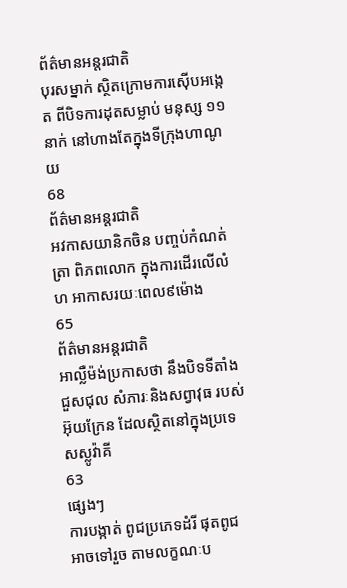ព័ត៌មានអន្តរជាតិ
បុរសម្នាក់ ស្ថិតក្រោមការស៊ើបអង្កេត ពីបិទការដុតសម្លាប់ មនុស្ស ១១ នាក់ នៅហាងតែក្នុងទីក្រុងហាណូយ
68
ព័ត៌មានអន្តរជាតិ
អវកាសយានិកចិន បញ្ចប់កំណត់ត្រា ពិភពលោក ក្នុងការដើរលើលំហ អាកាសរយៈពេល៩ម៉ោង
65
ព័ត៌មានអន្តរជាតិ
អាល្លឺម៉ង់ប្រកាសថា នឹងបិទទីតាំងជួសជុល សំភារៈនិងសព្វាវុធ របស់អ៊ុយក្រែន ដែលស្ថិតនៅក្នុងប្រទេសស្លូវ៉ាគី
63
ផ្សេងៗ
ការបង្កាត់ ពូជប្រភេទដំរី ផុតពូជ អាចទៅរួច តាមលក្ខណៈប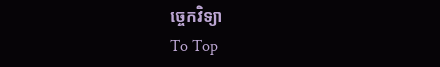ច្ចេកវិទ្យា
To Top